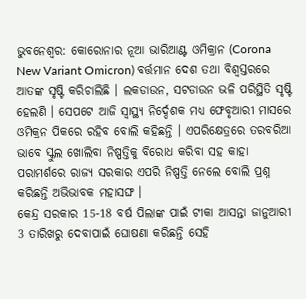ଭୁବନେଶ୍ବର: କୋରୋନାର ନୂଆ ଭାରିଆଣ୍ଟ ଓମିକ୍ରାନ (Corona New Variant Omicron) ବର୍ତ୍ତମାନ ଦେଶ ତଥା ବିଶ୍ୱସ୍ତରରେ ଆତଙ୍କ ସୃଷ୍ଟି କରିଚାଲିଛି । ଲକଡାଉନ, ସଟଡାଉନ ଭଳି ପରିସ୍ଥିତି ସୃଷ୍ଟି ହେଲଣି । ସେପଟେ ଆଜି ସ୍ୱାସ୍ଥ୍ୟ ନିର୍ଦ୍ଦେଶକ ମଧ୍ୟ ଫେବୃଆରୀ ମାସରେ ଓମିକ୍ରନ ପିକରେ ରହିବ ବୋଲି କହିଛନ୍ତି । ଏପରିକ୍ଷେତ୍ରରେ ତରବରିଆ ଭାବେ ସ୍କୁଲ ଖୋଲିବା ନିଷ୍ପତ୍ତିକୁ ବିରୋଧ କରିବା ସହ କାହା ପରାମର୍ଶରେ ରାଜ୍ୟ ସରକାର ଏପରି ନିଷ୍ପତ୍ତି ନେଲେ ବୋଲି ପ୍ରଶ୍ନ କରିଛନ୍ତି ଅଭିଭାବକ ମହାସଙ୍ଘ ।
କେନ୍ଦ୍ର ସରକାର 15-18 ବର୍ଷ ପିଲାଙ୍କ ପାଇଁ ଟୀକା ଆସନ୍ତା ଜାନୁଆରୀ 3 ତାରିଖରୁ ଦେବାପାଇଁ ଘୋଷଣା କରିଛନ୍ତି ସେହି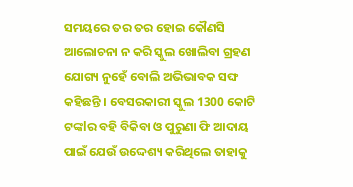ସମୟରେ ତର ତର ହୋଇ କୌଣସି ଆଲୋଚନା ନ କରି ସ୍କୁଲ ଖୋଲିବା ଗ୍ରହଣ ଯୋଗ୍ୟ ନୁହେଁ ବୋଲି ଅଭିଭାବକ ସଙ୍ଘ କହିଛନ୍ତି । ବେସରକାରୀ ସ୍କୁଲ 1300 କୋଟି ଟଙ୍କlର ବହି ବିକିବା ଓ ପୁରୁଣା ଫି ଆଦାୟ ପାଇଁ ଯେଉଁ ଉଦ୍ଦେଶ୍ୟ କରିଥିଲେ ତାହାକୁ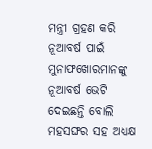ମନ୍ତ୍ରୀ ଗ୍ରହଣ କରି ନୂଆବର୍ଷ ପାଇଁ ମୁନାଫଖୋରମାନଙ୍କୁ ନୂଆବର୍ଷ ଭେଟି ଦେଇଛନ୍ତି ବୋଲି ମହସଙ୍ଘର ସହ ଅଧ୍ୟକ୍ଷ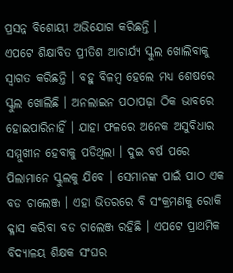ପ୍ରସନ୍ନ ବିଶୋୟୀ ଅଭିଯୋଗ କରିଛନ୍ତି ।
ଏପଟେ ଶିକ୍ଷାବିତ ପ୍ରୀତିଶ ଆଚାର୍ଯ୍ୟ ସ୍କୁଲ ଖୋଲିବାକୁ ସ୍ୱାଗତ କରିଛନ୍ତି । ବହୁ ବିଳମ୍ବ ହେଲେ ମଧ୍ୟ ଶେଷରେ ସ୍କୁଲ ଖୋଲିଛି । ଅନଲାଇନ ପଠାପଢ଼ା ଠିକ ଭାବରେ ହୋଇପାରିନାହିଁ । ଯାହା ଫଳରେ ଅନେକ ଅସୁବିଧାର ସମ୍ମୁଖୀନ ହେବାକୁ ପଡିଥିଲା । ଦୁଇ ବର୍ଷ ପରେ ପିଲାମାନେ ସ୍କୁଲକୁ ଯିବେ । ସେମାନଙ୍କ ପାଇଁ ପାଠ ଏକ ବଡ ଚାଲେଞ୍ଜ । ଏହା ଭିତରରେ ବି ସଂକ୍ରମଣକୁ ରୋକି କ୍ଳାସ କରିବା ବଡ ଚାଲେଞ୍ଜ ରହିଛି । ଏପଟେ ପ୍ରାଥମିକ ବିଦ୍ୟାଳୟ ଶିକ୍ଷକ ସଂଘର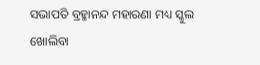ସଭାପତି ବ୍ରହ୍ମାନନ୍ଦ ମହାରଣା ମଧ୍ୟ ସ୍କୁଲ ଖୋଲିବା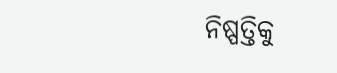ନିଷ୍ପତ୍ତିକୁ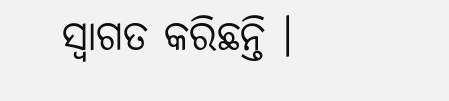ସ୍ୱାଗତ କରିଛନ୍ତି ।